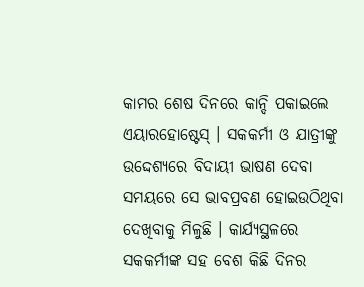କାମର ଶେଷ ଦିନରେ କାନ୍ଦି ପକାଇଲେ ଏୟାରହୋଷ୍ଟେସ୍ । ସକକର୍ମୀ ଓ ଯାତ୍ରୀଙ୍କୁ ଉଦ୍ଦେଶ୍ୟରେ ବିଦାୟୀ ଭାଷଣ ଦେବା ସମୟରେ ସେ ଭାବପ୍ରବଣ ହୋଇଉଠିଥିବା ଦେଖିବାକୁ ମିଳୁଛି । କାର୍ଯ୍ୟସ୍ଥଳରେ ସକକର୍ମୀଙ୍କ ସହ ବେଶ କିଛି ଦିନର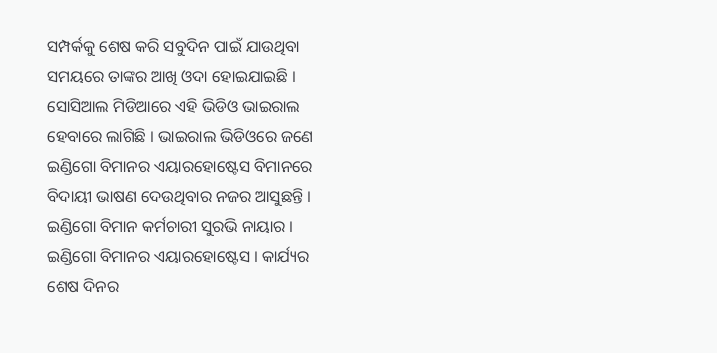ସମ୍ପର୍କକୁ ଶେଷ କରି ସବୁଦିନ ପାଇଁ ଯାଉଥିବା ସମୟରେ ତାଙ୍କର ଆଖି ଓଦା ହୋଇଯାଇଛି । ସୋସିଆଲ ମିଡିଆରେ ଏହି ଭିଡିଓ ଭାଇରାଲ ହେବାରେ ଲାଗିଛି । ଭାଇରାଲ ଭିଡିଓରେ ଜଣେ ଇଣ୍ଡିଗୋ ବିମାନର ଏୟାରହୋଷ୍ଟେସ ବିମାନରେ ବିଦାୟୀ ଭାଷଣ ଦେଉଥିବାର ନଜର ଆସୁଛନ୍ତି ।
ଇଣ୍ଡିଗୋ ବିମାନ କର୍ମଚାରୀ ସୁରଭି ନାୟାର । ଇଣ୍ଡିଗୋ ବିମାନର ଏୟାରହୋଷ୍ଟେସ । କାର୍ଯ୍ୟର ଶେଷ ଦିନର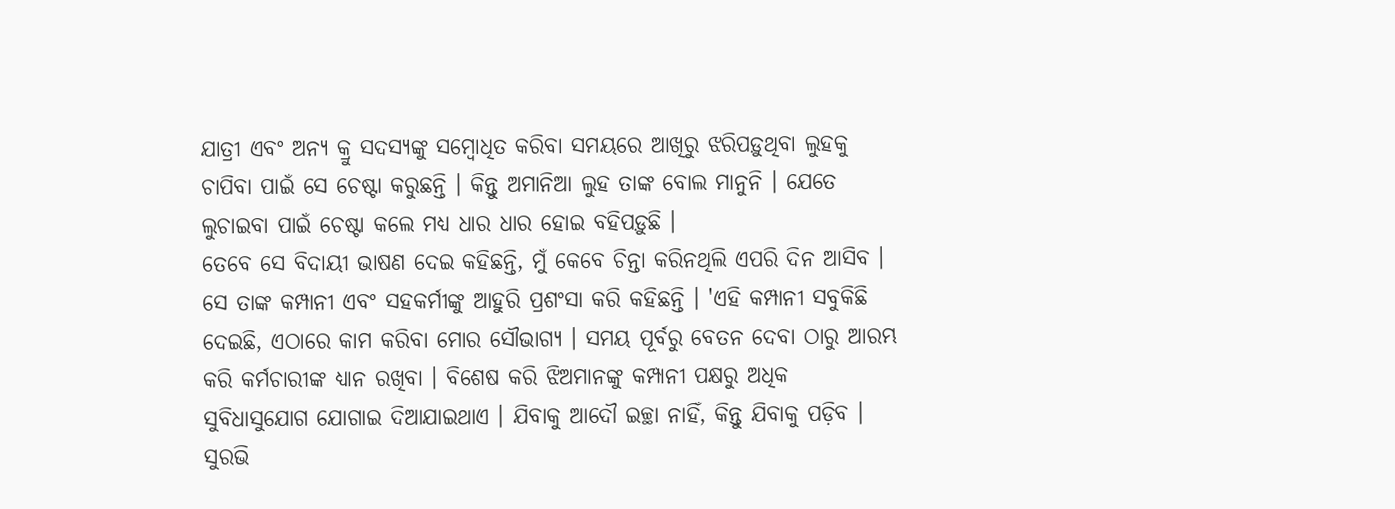ଯାତ୍ରୀ ଏବଂ ଅନ୍ୟ କ୍ରୁ ସଦସ୍ୟଙ୍କୁ ସମ୍ବୋଧିତ କରିବା ସମୟରେ ଆଖିରୁ ଝରିପଡ଼ୁଥିବା ଲୁହକୁ ଚାପିବା ପାଇଁ ସେ ଚେଷ୍ଟା କରୁଛନ୍ତି । କିନ୍ତୁ ଅମାନିଆ ଲୁହ ତାଙ୍କ ବୋଲ ମାନୁନି । ଯେତେ ଲୁଚାଇବା ପାଇଁ ଚେଷ୍ଟା କଲେ ମଧ୍ୟ ଧାର ଧାର ହୋଇ ବହିପଡ଼ୁଛି ।
ତେବେ ସେ ବିଦାୟୀ ଭାଷଣ ଦେଇ କହିଛନ୍ତି, ମୁଁ କେବେ ଚିନ୍ତା କରିନଥିଲି ଏପରି ଦିନ ଆସିବ । ସେ ତାଙ୍କ କମ୍ପାନୀ ଏବଂ ସହକର୍ମୀଙ୍କୁ ଆହୁରି ପ୍ରଶଂସା କରି କହିଛନ୍ତି । 'ଏହି କମ୍ପାନୀ ସବୁକିଛି ଦେଇଛି, ଏଠାରେ କାମ କରିବା ମୋର ସୌଭାଗ୍ୟ । ସମୟ ପୂର୍ବରୁ ବେତନ ଦେବା ଠାରୁ ଆରମ୍ଭ କରି କର୍ମଚାରୀଙ୍କ ଧ୍ୟାନ ରଖିବା । ବିଶେଷ କରି ଝିଅମାନଙ୍କୁ କମ୍ପାନୀ ପକ୍ଷରୁ ଅଧିକ ସୁବିଧାସୁଯୋଗ ଯୋଗାଇ ଦିଆଯାଇଥାଏ । ଯିବାକୁ ଆଦୌ ଇଚ୍ଛା ନାହିଁ, କିନ୍ତୁ ଯିବାକୁ ପଡ଼ିବ । ସୁରଭି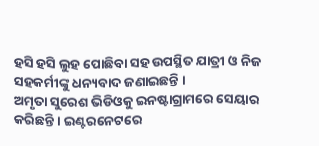ହସି ହସି ଲୁହ ପୋଛିବା ସହ ଉପସ୍ଥିତ ଯାତ୍ରୀ ଓ ନିଜ ସହକର୍ମୀଙ୍କୁ ଧନ୍ୟବାଦ ଜଣାଇଛନ୍ତି ।
ଅମୃତା ସୁରେଶ ଭିଡିଓକୁ ଇନଷ୍ଟାଗ୍ରାମରେ ସେୟାର କରିଛନ୍ତି । ଇଣ୍ଟରନେଟରେ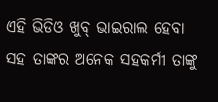ଏହି ଭିଡିଓ ଖୁବ୍ ଭାଇରାଲ ହେବା ସହ ତାଙ୍କର ଅନେକ ସହକର୍ମୀ ତାଙ୍କୁ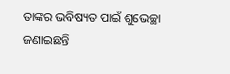ତାଙ୍କର ଭବିଷ୍ୟତ ପାଇଁ ଶୁଭେଚ୍ଛା ଜଣାଇଛନ୍ତି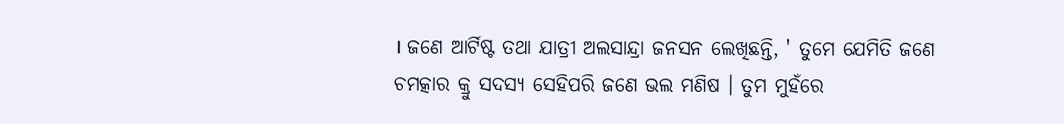। ଜଣେ ଆର୍ଟିଷ୍ଟ ତଥା ଯାତ୍ରୀ ଅଲସାନ୍ଦ୍ରା ଜନସନ ଲେଖିଛନ୍ତି, ' ତୁମେ ଯେମିତି ଜଣେ ଚମତ୍କାର କ୍ରୁ ସଦସ୍ୟ ସେହିପରି ଜଣେ ଭଲ ମଣିଷ । ତୁମ ମୁହଁରେ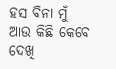ହସ ବିନା ମୁଁ ଆଉ କିଛି କେବେ ଦେଖି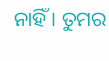ନାହିଁ । ତୁମର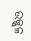ଉଜ୍ଜ୍ୱଳ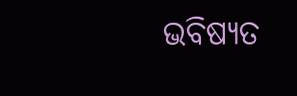ଭବିଷ୍ୟତ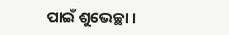ପାଇଁ ଶୁଭେଚ୍ଛା ।